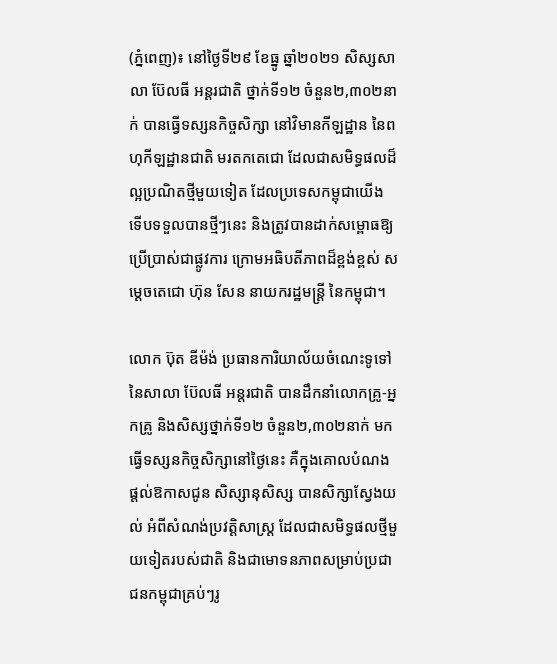(ភ្នំពេញ)៖ នៅថ្ងៃទី២៩ ខែធ្នូ ឆ្នាំ២០២១ សិស្សសាលា ប៊ែលធី អន្តរជាតិ ថ្នាក់ទី១២ ចំនួន២,៣០២នាក់ បានធ្វើទស្សនកិច្ចសិក្សា នៅវិមានកីឡដ្ឋាន នៃពហុកីឡដ្ឋានជាតិ មរតកតេជោ ដែលជាសមិទ្ធផលដ៏ល្អប្រណិតថ្មីមួយទៀត ដែលប្រទេសកម្ពុជាយើង ទើបទទួលបានថ្មីៗនេះ និងត្រូវបានដាក់សម្ពោធឱ្យប្រើប្រាស់ជាផ្លូវការ ក្រោមអធិបតីភាពដ៏ខ្ពង់ខ្ពស់ សម្ដេចតេជោ ហ៊ុន សែន នាយករដ្ឋមន្ត្រី នៃកម្ពុជា។

លោក ប៊ុត ឌីម៉ង់ ប្រធានការិយាល័យចំណេះទូទៅ នៃសាលា ប៊ែលធី អន្តរជាតិ បានដឹកនាំលោកគ្រូ-អ្នកគ្រូ និងសិស្សថ្នាក់ទី១២ ចំនួន២,៣០២នាក់ មកធ្វើទស្សនកិច្ចសិក្សានៅថ្ងៃនេះ គឺក្នុងគោលបំណងផ្តល់ឱកាសជូន សិស្សានុសិស្ស បានសិក្សាស្វែងយល់ អំពីសំណង់ប្រវត្តិសាស្ត្រ ដែលជាសមិទ្ធផលថ្មីមួយទៀតរបស់ជាតិ និងជាមោទនភាពសម្រាប់ប្រជាជនកម្ពុជាគ្រប់ៗរូ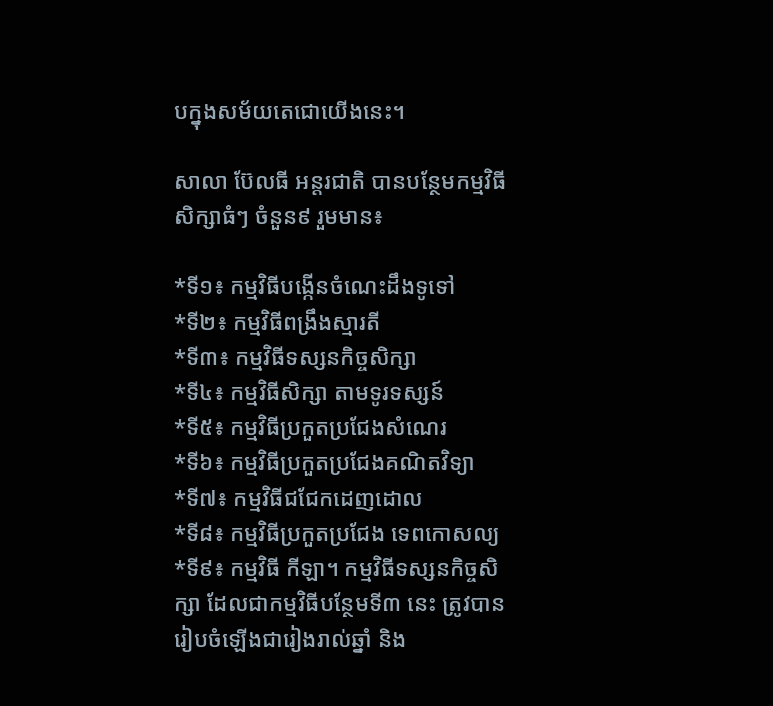បក្នុងសម័យតេជោយើងនេះ។

សាលា ប៊ែលធី អន្តរជាតិ បានបន្ថែមកម្មវិធីសិក្សាធំៗ ចំនួន៩ រួមមាន៖

*ទី១៖ កម្មវិធីបង្កើនចំណេះដឹងទូទៅ
*ទី២៖ កម្មវិធីពង្រឹងស្មារតី
*ទី៣៖ កម្មវិធីទស្សនកិច្ចសិក្សា
*ទី៤៖ កម្មវិធីសិក្សា តាមទូរទស្សន៍
*ទី៥៖ កម្មវិធីប្រកួតប្រជែងសំណេរ
*ទី៦៖ កម្មវិធីប្រកួតប្រជែងគណិតវិទ្យា
*ទី៧៖ កម្មវិធីជជែកដេញដោល
*ទី៨៖ កម្មវិធីប្រកួតប្រជែង ទេពកោសល្យ
*ទី៩៖ កម្មវិធី កីឡា។ កម្មវិធីទស្សនកិច្ចសិក្សា ដែលជាកម្មវិធីបន្ថែមទី៣ នេះ ត្រូវបានរៀបចំឡើងជារៀងរាល់ឆ្នាំ និង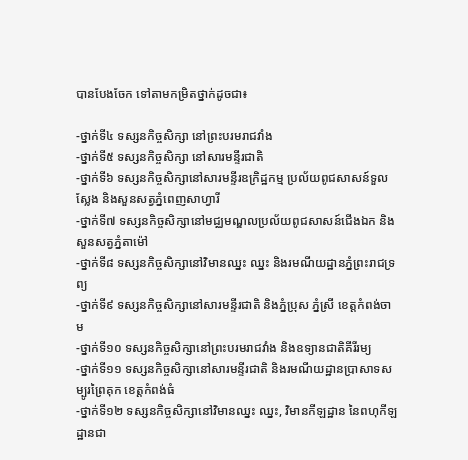បានបែងចែក ទៅតាមកម្រិតថ្នាក់ដូចជា៖

-ថ្នាក់ទី៤ ទស្សនកិច្ចសិក្សា នៅព្រះបរមរាជវាំង
-ថ្នាក់ទី៥ ទស្សនកិច្ចសិក្សា នៅសារមន្ទីរជាតិ
-ថ្នាក់ទី៦ ទស្សនកិច្ចសិក្សានៅសារមន្ទីរឧក្រិដ្ឋកម្ម ប្រល័យពូជសាសន៍ទួលស្លែង និងសួនសត្វភ្នំពេញសាហ្វារី
-ថ្នាក់ទី៧ ទស្សនកិច្ចសិក្សានៅមជ្ឈមណ្ឌលប្រល័យពូជសាសន៍ជើងឯក និងសួនសត្វភ្នំតាម៉ៅ
-ថ្នាក់ទី៨ ទស្សនកិច្ចសិក្សានៅវិមានឈ្នះ ឈ្នះ និងរមណីយដ្ឋានភ្នំព្រះរាជទ្រព្យ
-ថ្នាក់ទី៩ ទស្សនកិច្ចសិក្សានៅសារមន្ទីរជាតិ និងភ្នំប្រុស ភ្នំស្រី ខេត្តកំពង់ចាម
-ថ្នាក់ទី១០ ទស្សនកិច្ចសិក្សានៅព្រះបរមរាជវាំង និងឧទ្យានជាតិគីរីរម្យ
-ថ្នាក់ទី១១ ទស្សនកិច្ចសិក្សានៅសារមន្ទីរជាតិ និងរមណីយដ្ឋានប្រាសាទសម្បូរព្រៃគុក ខេត្តកំពង់ធំ
-ថ្នាក់ទី១២ ទស្សនកិច្ចសិក្សានៅវិមានឈ្នះ ឈ្នះ, វិមានកីឡដ្ឋាន នៃពហុកីឡដ្ឋានជា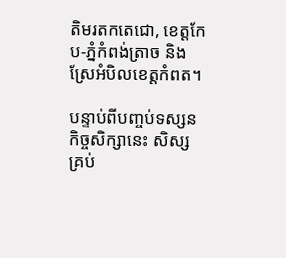តិមរតកតេជោ, ខេត្តកែប-ភ្នំកំពង់ត្រាច និងស្រែអំបិលខេត្តកំពត។

បន្ទាប់ពីបញ្ចប់ទស្សនកិច្ចសិក្សានេះ សិស្សគ្រប់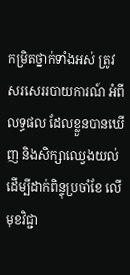កម្រិតថ្នាក់ទាំងអស់ ត្រូវសរសេររបាយការណ៍ អំពីលទ្ធផល ដែលខ្លួនបានឃើញ និងសិក្សាឈ្វេងយល់ ដើម្បីដាក់ពិន្ទុប្រចាំខែ លើមុខវិជ្ជា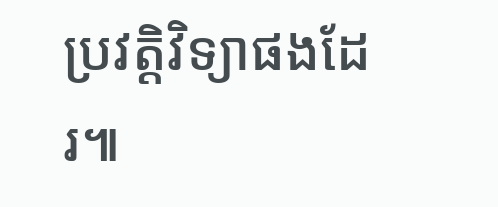ប្រវត្តិវិទ្យាផងដែរ៕